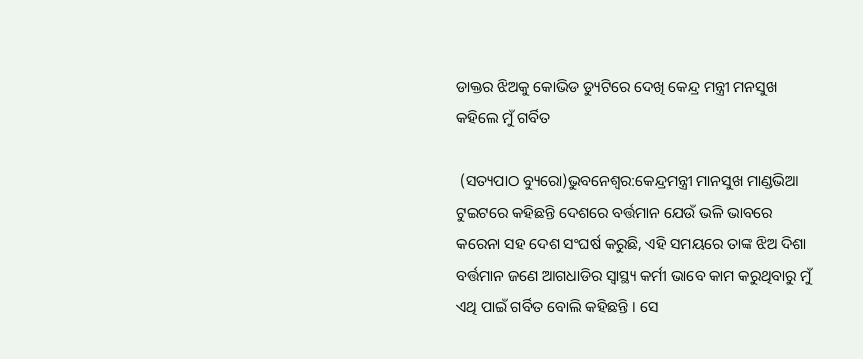ଡାକ୍ତର ଝିଅକୁ କୋଭିଡ ଡ୍ୟୁଟିରେ ଦେଖି କେନ୍ଦ୍ର ମନ୍ତ୍ରୀ ମନସୁଖ କହିଲେ ମୁଁ ଗର୍ବିତ

 (ସତ୍ୟପାଠ ବ୍ୟୁରୋ)ଭୁବନେଶ୍ୱର:କେନ୍ଦ୍ରମନ୍ତ୍ରୀ ମାନସୁଖ ମାଣ୍ଡଭିଆ ଟୁଇଟରେ କହିଛନ୍ତି ଦେଶରେ ବର୍ତ୍ତମାନ ଯେଉଁ ଭଳି ଭାବରେ କରେନା ସହ ଦେଶ ସଂଘର୍ଷ କରୁଛି, ଏହି ସମୟରେ ତାଙ୍କ ଝିଅ ଦିଶା ବର୍ତ୍ତମାନ ଜଣେ ଆଗଧାଡିର ସ୍ୱାସ୍ଥ୍ୟ କର୍ମୀ ଭାବେ କାମ କରୁଥିବାରୁ ମୁଁ ଏଥି ପାଇଁ ଗର୍ବିତ ବୋଲି କହିଛନ୍ତି । ସେ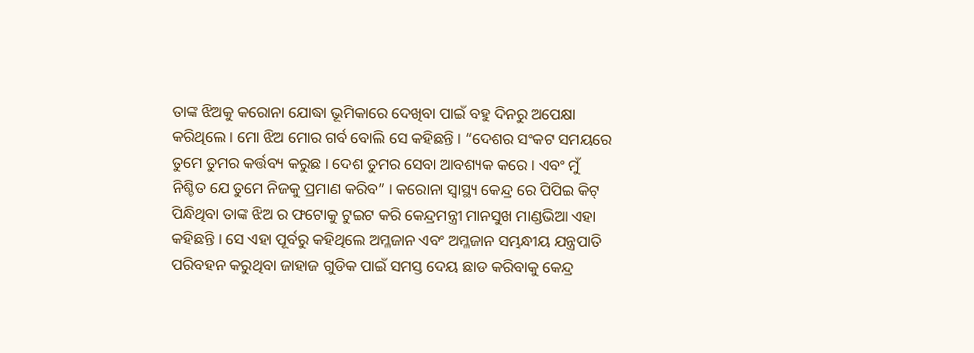ତାଙ୍କ ଝିଅକୁ କରୋନା ଯୋଦ୍ଧା ଭୂମିକାରେ ଦେଖିବା ପାଇଁ ବହୁ ଦିନରୁ ଅପେକ୍ଷା କରିଥିଲେ । ମୋ ଝିଅ ମୋର ଗର୍ବ ବୋଲି ସେ କହିଛନ୍ତି । “ଦେଶର ସଂକଟ ସମୟରେ ତୁମେ ତୁମର କର୍ତ୍ତବ୍ୟ କରୁଛ । ଦେଶ ତୁମର ସେବା ଆବଶ୍ୟକ କରେ । ଏବଂ ମୁଁ ନିଶ୍ଚିତ ଯେ ତୁମେ ନିଜକୁ ପ୍ରମାଣ କରିବ” । କରୋନା ସ୍ୱାସ୍ଥ୍ୟ କେନ୍ଦ୍ର ରେ ପିପିଇ କିଟ୍ ପିନ୍ଧିଥିବା ତାଙ୍କ ଝିଅ ର ଫଟୋକୁ ଟୁଇଟ କରି କେନ୍ଦ୍ରମନ୍ତ୍ରୀ ମାନସୁଖ ମାଣ୍ଡଭିଆ ଏହା କହିଛନ୍ତି । ସେ ଏହା ପୂର୍ବରୁ କହିଥିଲେ ଅମ୍ଳଜାନ ଏବଂ ଅମ୍ଳଜାନ ସମ୍ଭନ୍ଧୀୟ ଯନ୍ତ୍ରପାତି ପରିବହନ କରୁଥିବା ଜାହାଜ ଗୁଡିକ ପାଇଁ ସମସ୍ତ ଦେୟ ଛାଡ କରିବାକୁ କେନ୍ଦ୍ର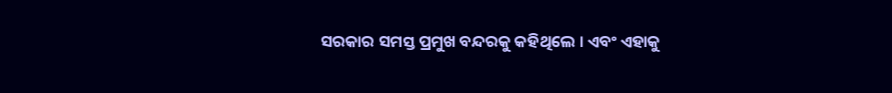ସରକାର ସମସ୍ତ ପ୍ରମୁଖ ବନ୍ଦରକୁ କହିଥିଲେ । ଏବଂ ଏହାକୁ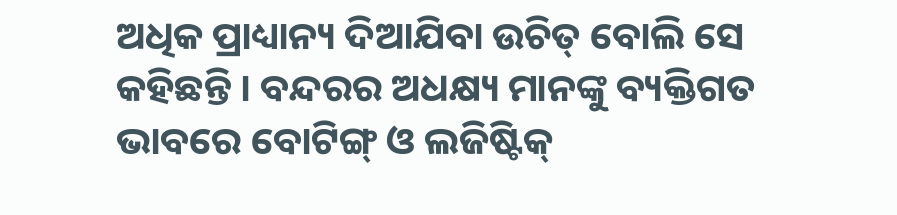ଅଧିକ ପ୍ରାଧ୍ୟାନ୍ୟ ଦିଆଯିବା ଉଚିତ୍ ବୋଲି ସେ କହିଛନ୍ତି । ବନ୍ଦରର ଅଧକ୍ଷ୍ୟ ମାନଙ୍କୁ ବ୍ୟକ୍ତିଗତ ଭାବରେ ବୋଟିଙ୍ଗ୍ ଓ ଲଜିଷ୍ଟିକ୍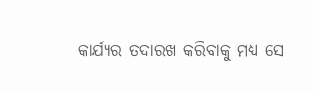କାର୍ଯ୍ୟର ତଦାରଖ କରିବାକୁ ମଧ୍ୟ ସେ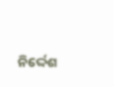ନିର୍ଦ୍ଦେଶ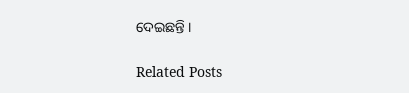ଦେଇଛନ୍ତି ।

Related Posts